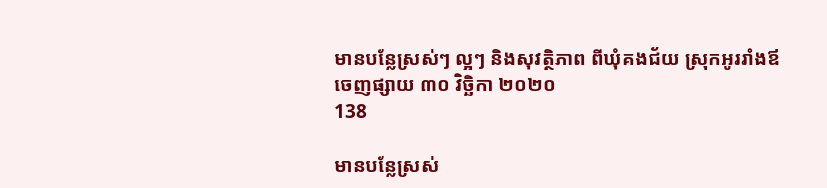មានបន្លែស្រស់ៗ ល្អៗ និងសុវត្ថិភាព ពីឃុំគងជ័យ ស្រុកអូររាំងឪ
ចេញផ្សាយ ៣០ វិច្ឆិកា ២០២០
138

មានបន្លែស្រស់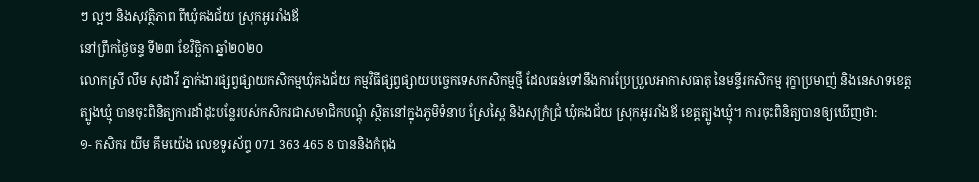ៗ ល្អៗ និងសុវត្ថិភាព ពីឃុំគងជ័យ ស្រុកអូររាំងឪ
នៅព្រឹកថ្ងៃចន្ទ ទី២៣ ខែវិច្ឆិកា ឆ្នាំ២០២០
លោកស្រី លឹម សុដាវី ភ្នាក់ងារផ្សព្វផ្សាយកសិកម្មឃុំគងជ័យ កម្មវិធីផ្សព្វផ្សាយបច្ចេកទេសកសិកម្មថ្មី ដែលធន់ទៅនឹងការប្រែប្រួលអាកាសធាតុ នៃមន្ទីរកសិកម្ម រុក្ខាប្រមាញ់ និងនេសាទខេត្តត្បូងឃ្មុំ បានចុះពិនិត្យការដាំដុះបន្លែរបស់កសិករជាសមាជិកបណ្ដុំ ស្ថិតនៅក្នុងភូមិទំនាប ស្រែស្ពៃ និងសុក្រំជ្រំ ឃុំគងជ័យ ស្រុកអូររាំងឪ ខេត្តត្បូងឃ្មុំ។ ការចុះពិនិត្យបានឲ្យឃើញថា:
១- កសិករ យីម គឹមយ៉េង លេខទូរស័ព្ទ 071 363 465 8 បាននិងកំពុង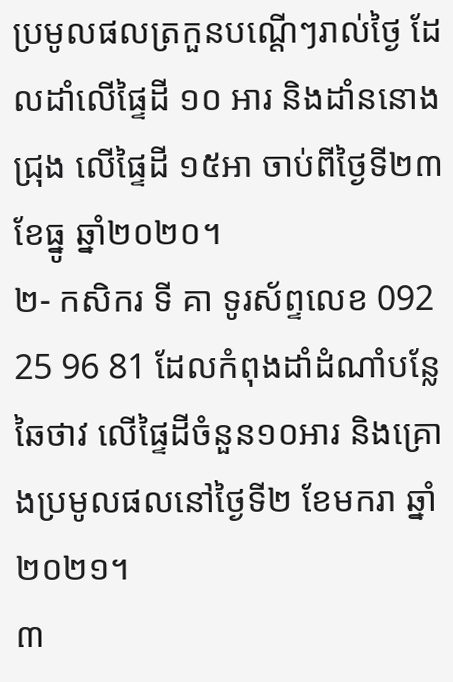ប្រមូលផលត្រកួនបណ្ដើៗរាល់ថ្ងៃ ដែលដាំលើផ្ទៃដី ១០ អារ និងដាំននោងជ្រុង លើផ្ទៃដី ១៥អា ចាប់ពីថ្ងៃទី២៣ ខែធ្នូ ឆ្នាំ២០២០។
២- កសិករ ទី គា ទូរស័ព្ទលេខ 092 25 96 81 ដែលកំពុងដាំដំណាំបន្លែ ឆៃថាវ លើផ្ទៃដីចំនួន១០អារ និងគ្រោងប្រមូលផលនៅថ្ងៃទី២ ខែមករា ឆ្នាំ២០២១។
៣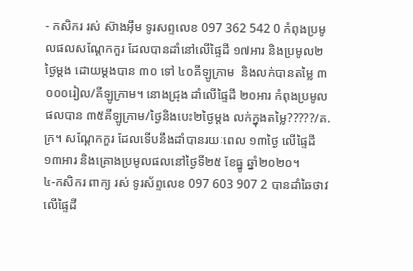- កសិករ រស់ ស៊ាងអុឹម ទូរសព្ទលេខ 097 362 542 0 កំពុងប្រមូលផលសណ្ដែកកួរ ដែលបានដាំនៅលើផ្ទៃដី ១៧អារ និងប្រមូល២ថ្ងៃម្ដង ដោយម្ដងបាន ៣០ ទៅ ៤០គីឡូក្រាម  និងលក់បានតម្លៃ ៣ ០០០រៀល/គីឡូក្រាម។ នោងជ្រុង ដាំលើផ្ទៃដី ២០អារ កំពុងប្រមូលផលបាន ៣៥គីឡូក្រាម/ថ្ងៃនិងបេះ២ថ្ងៃម្ដង លក់ក្នុងតម្លៃ?????/គ.ក្រ។ សណ្ដែកកួរ ដែលទើបនឹងដាំបានរយៈពេល ១៣ថ្ងៃ លើផ្ទៃដី ១៣អារ និងគ្រោងប្រមូលផលនៅថ្ងៃទី២៥ ខែធ្នូ ឆ្នាំ២០២០។
៤-កសិករ ពាក្យ រស់ ទូរស័ព្ទលេខ 097 603 907 2 បានដាំឆៃថាវលើផ្ទៃដី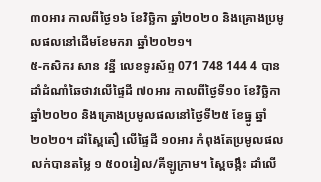៣០អារ កាលពីថ្ងៃ១៦ ខែវិច្ឆិកា ឆ្នាំ២០២០ និងគ្រោងប្រមូលផលនៅដើមខែមករា ឆ្នាំ២០២១។
៥-កសិករ សាន វន្នី លេខទូរស័ព្ទ 071 748 144 4 បានដាំដំណាំឆៃថាវលើផ្ទៃដី ៧០អារ កាលពីថ្ងៃទី១០ ខែវិច្ឆិកា ឆ្នាំ២០២០ និងគ្រោងប្រមូលផលនៅថ្ងៃទី២៥ ខែធ្នូ ឆ្នាំ២០២០។ ដាំស្ពៃតឿ លើផ្ទៃដី ១០អារ កំពុងតែប្រមូលផលលក់បានតម្លៃ ១ ៥០០រៀល/គីឡូក្រាម។ ស្ពៃចង្កឹះ ដាំលើ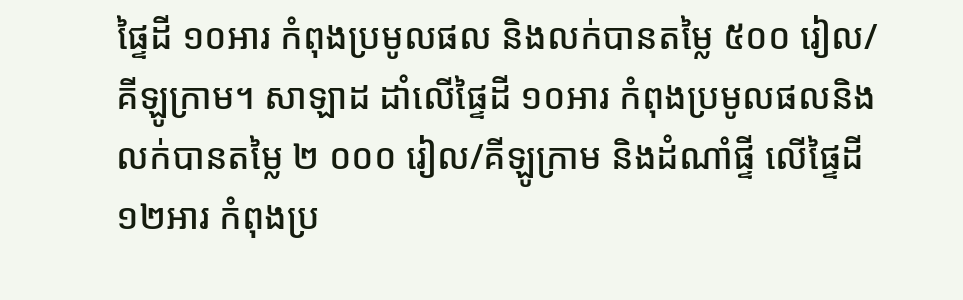ផ្ទៃដី ១០អារ កំពុងប្រមូលផល និងលក់បានតម្លៃ ៥០០ រៀល/គីឡូក្រាម។ សាឡាដ ដាំលើផ្ទៃដី ១០អារ កំពុងប្រមូលផលនិងលក់បានតម្លៃ ២ ០០០ រៀល/គីឡូក្រាម និងដំណាំផ្ទី លើផ្ទៃដី ១២អារ កំពុងប្រ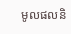មូលផលនិ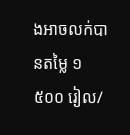ងអាចលក់បានតម្លៃ ១ ៥០០ រៀល/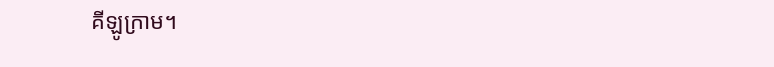គីឡូក្រាម។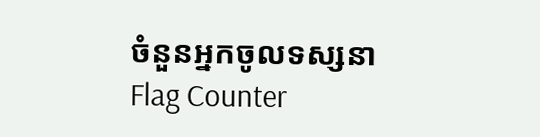ចំនួនអ្នកចូលទស្សនា
Flag Counter